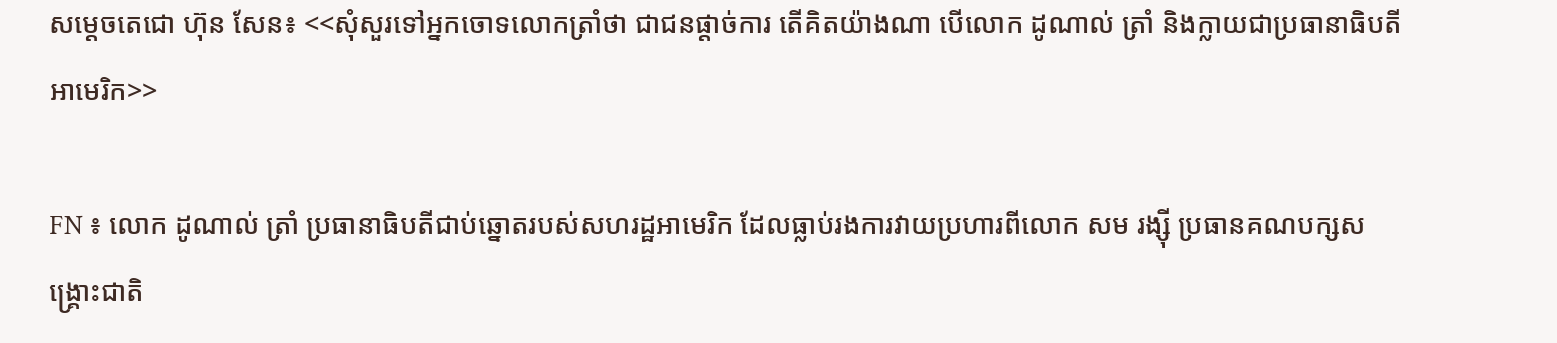សម្តេចតេជោ ហ៊ុន សែន៖ <<សុំសួរទៅអ្នកចោទលោកត្រាំថា ជាជនផ្តាច់ការ តើគិតយ៉ាងណា បើលោក ដូណាល់ ត្រាំ និងក្លាយជាប្រធានាធិបតីអាមេរិក>>

FN ៖ លោក ដូណាល់ ត្រាំ ប្រធានាធិបតីជាប់ឆ្នោតរបស់សហរដ្ឋអាមេរិក ដែលធ្លាប់រងការវាយប្រហារពីលោក សម រង្ស៊ី ប្រធានគណបក្សសង្គ្រោះជាតិ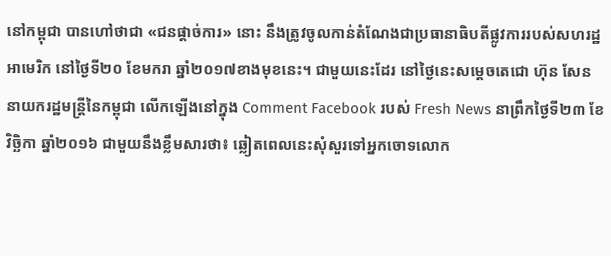នៅកម្ពុជា បានហៅថាជា «ជនផ្តាច់ការ» នោះ នឹងត្រូវចូលកាន់តំណែងជាប្រធានាធិបតីផ្លូវការរបស់សហរដ្ឋអាមេរិក នៅថ្ងៃទី២០ ខែមករា ឆ្នាំ២០១៧ខាងមុខនេះ។ ជាមួយនេះដែរ នៅថ្ងៃនេះសម្តេចតេជោ ហ៊ុន សែន នាយករដ្ឋមន្រ្តីនៃកម្ពុជា លើកឡើងនៅក្នុង Comment Facebook របស់ Fresh News នាព្រឹកថ្ងៃទី២៣ ខែវិច្ឆិកា ឆ្នាំ២០១៦ ជាមួយនឹងខ្លឹមសារថា៖ ឆ្លៀតពេលនេះសុំសួរទៅអ្នកចោទលោក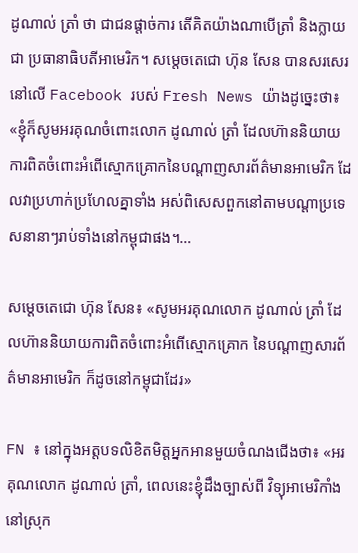ដូណាល់ ត្រាំ ថា ជាជនផ្តាច់ការ តើគិតយ៉ាងណាបើត្រាំ និងក្លាយជា ប្រធានាធិបតីអាមេរិក។ សម្តេចតេជោ ហ៊ុន សែន បានសរសេរនៅលើ Facebook របស់ Fresh News យ៉ាងដូច្នេះថា៖ «ខ្ញុំក៏សូមអរគុណចំពោះលោក ដូណាល់ ត្រាំ ដែលហ៊ាននិយាយ ការពិតចំពោះអំពើស្មោកគ្រោកនៃបណ្តាញសារព័ត៌មានអាមេរិក ដែលវាប្រហាក់ប្រហែលគ្នាទាំង អស់ពិសេសពួកនៅតាមបណ្តាប្រទេសនានាៗរាប់ទាំងនៅកម្ពុជាផង។…

សម្តេចតេជោ ហ៊ុន សែន៖ «សូមអរគុណលោក ដូណាល់ ត្រាំ ដែលហ៊ាននិយាយការពិតចំពោះអំពើស្មោកគ្រោក នៃបណ្តាញសារព័ត៌មានអាមេរិក ក៏ដូចនៅកម្ពុជាដែរ»

FN ៖ នៅក្នុងអត្តបទលិខិតមិត្តអ្នកអានមួយចំណងជើងថា៖ «អរគុណលោក ដូណាល់ ត្រាំ, ពេលនេះខ្ញុំដឹងច្បាស់ពី វិទ្យុអាមេរិកាំងនៅស្រុក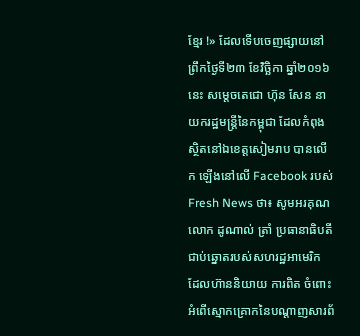ខ្មែរ !» ដែលទើបចេញផ្សាយនៅព្រឹកថ្ងៃទី២៣ ខែវិច្ឆិកា ឆ្នាំ២០១៦នេះ សម្តេចតេជោ ហ៊ុន សែន នាយករដ្ឋមន្រ្តីនៃកម្ពុជា ដែលកំពុងស្ថិតនៅឯខេត្តសៀមរាប បានលើក ឡើងនៅលើ Facebook របស់ Fresh News ថា៖ សូមអរគុណលោក ដូណាល់ ត្រាំ ប្រធានាធិបតីជាប់ឆ្នោតរបស់សហរដ្ឋអាមេរិក ដែលហ៊ាននិយាយ ការពិត ចំពោះអំពើស្មោកគ្រោកនៃបណ្តាញសារព័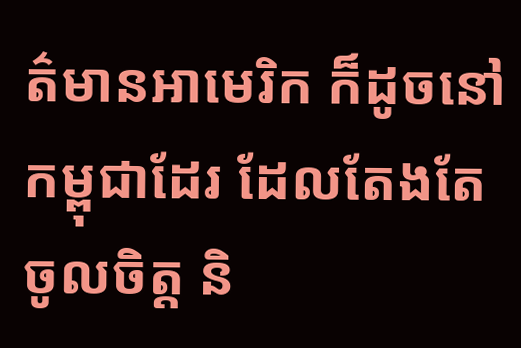ត៌មានអាមេរិក ក៏ដូចនៅកម្ពុជាដែរ ដែលតែងតែចូលចិត្ត និ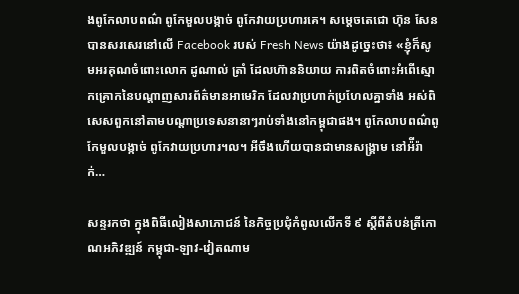ងពូកែលាបពណ៌ ពូកែមួលបង្កាច់ ពូកែវាយប្រហារគេ។ សម្តេចតេជោ ហ៊ុន សែន បានសរសេរនៅលើ Facebook របស់ Fresh News យ៉ាងដូច្នេះថា៖ «ខ្ញុំក៏សូមអរគុណចំពោះលោក ដូណាល់ ត្រាំ ដែលហ៊ាននិយាយ ការពិតចំពោះអំពើស្មោកគ្រោកនៃបណ្តាញសារព័ត៌មានអាមេរិក ដែលវាប្រហាក់ប្រហែលគ្នាទាំង អស់ពិសេសពួកនៅតាមបណ្តាប្រទេសនានាៗរាប់ទាំងនៅកម្ពុជាផង។ ពូកែលាបពណ៌ពូកែមួលបង្កាច់ ពូកែវាយប្រហារ។ល។ អីចឹងហើយបានជាមានសង្គ្រាម នៅអ៉ីរ៉ាក់…

សន្ទរកថា ក្នុងពិធីលៀងសាភោជន៍ នៃកិច្ចប្រជុំកំពូលលើកទី ៩ ស្ដីពីតំបន់ត្រីកោណអភិវឌ្ឍន៍ កម្ពុជា-ឡាវ-វៀតណាម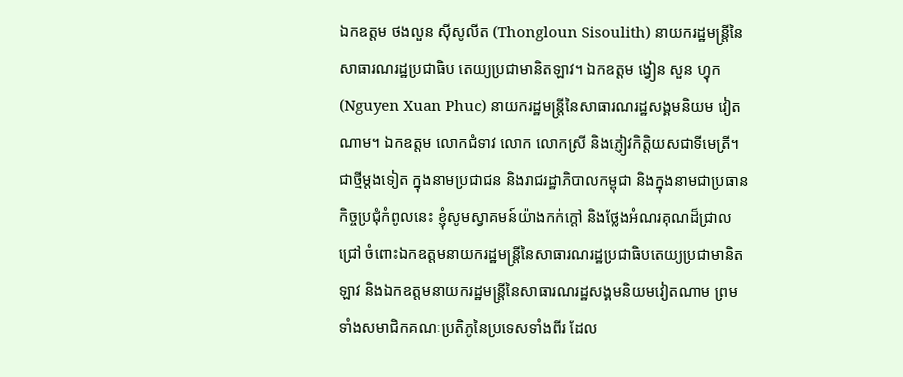ឯកឧត្តម ថងលួន ស៊ីសូលីត (Thongloun Sisoulith) នាយករដ្ឋមន្រ្តីនៃសាធារណរដ្ឋប្រជាធិប តេយ្យប្រជាមានិតឡាវ។ ឯកឧត្តម ង្វៀន សួន ហ្វុក (Nguyen Xuan Phuc) នាយករដ្ឋមន្រ្តីនៃសាធារណរដ្ឋសង្គមនិយម វៀតណាម។ ឯកឧត្តម លោកជំទាវ លោក លោកស្រី និងភ្ញៀវកិត្តិយសជាទីមេត្រី។ ជាថ្មីម្ដងទៀត ក្នុងនាមប្រជាជន និងរាជរដ្ឋាភិបាលកម្ពុជា និងក្នុងនាមជាប្រធានកិច្ចប្រជុំកំពូលនេះ ខ្ញុំសូមស្វាគមន៍យ៉ាងកក់ក្ដៅ និងថ្លែងអំណរគុណដ៏ជ្រាលជ្រៅ ចំពោះឯកឧត្តមនាយករដ្ឋមន្រ្តីនៃសាធារណរដ្ឋប្រជាធិបតេយ្យប្រជាមានិតឡាវ និងឯកឧត្តមនាយករដ្ឋមន្រ្តីនៃសាធារណរដ្ឋសង្គមនិយមវៀតណាម ព្រមទាំងសមាជិកគណៈប្រតិភូនៃប្រទេសទាំងពីរ ដែល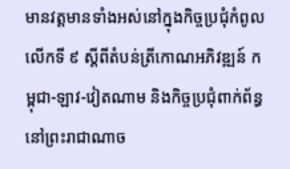មានវត្តមានទាំងអស់នៅក្នុងកិច្ចប្រជុំកំពូលលើកទី ៩ ស្ដីពីតំបន់ត្រីកោណអភិវឌ្ឍន៍ កម្ពុជា-ឡាវ-វៀតណាម និងកិច្ចប្រជុំពាក់ព័ន្ធនៅព្រះរាជាណាច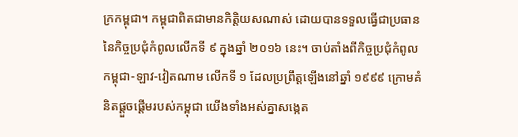ក្រកម្ពុជា។ កម្ពុជាពិតជាមានកិត្តិយសណាស់ ដោយបានទទួលធ្វើជាប្រធាននៃកិច្ចប្រជុំកំពូលលើកទី ៩ ក្នុងឆ្នាំ ២០១៦ នេះ។ ចាប់តាំងពីកិច្ចប្រជុំកំពូល កម្ពុជា-ឡាវ-វៀតណាម លើកទី ១ ដែលប្រព្រឹត្តឡើងនៅឆ្នាំ ១៩៩៩ ក្រោមគំនិតផ្ដួចផ្ដើមរបស់កម្ពុជា យើងទាំងអស់គ្នាសង្កេត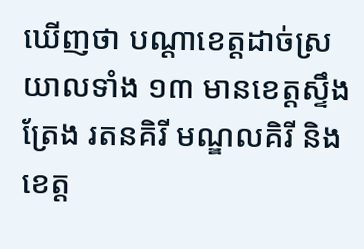ឃើញថា បណ្ដាខេត្តដាច់ស្រយាលទាំង ១៣ មានខេត្តស្ទឹងត្រែង រតនគិរី មណ្ឌលគិរី និងខេត្ត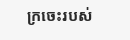ក្រចេះរបស់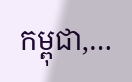កម្ពុជា,…